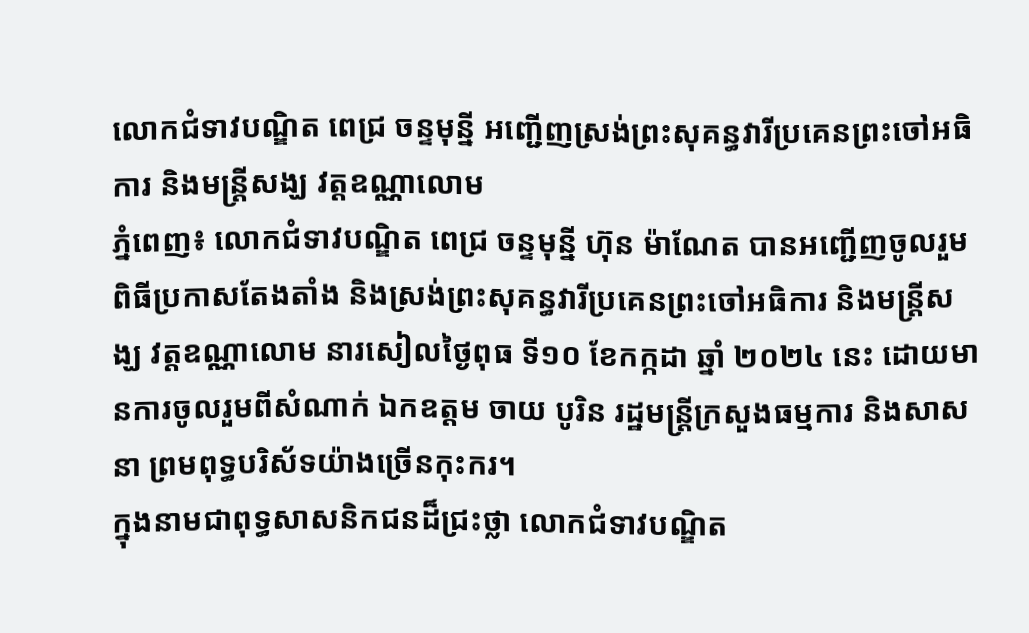លោកជំទាវបណ្ឌិត ពេជ្រ ចន្ទមុន្នី អញ្ជើញស្រង់ព្រះសុគន្ធវារីប្រគេនព្រះចៅអធិការ និងមន្ត្រីសង្ឃ វត្តឧណ្ណាលោម
ភ្នំពេញ៖ លោកជំទាវបណ្ឌិត ពេជ្រ ចន្ទមុន្នី ហ៊ុន ម៉ាណែត បានអញ្ជើញចូលរួមពិធីប្រកាសតែងតាំង និងស្រង់ព្រះសុគន្ធវារីប្រគេនព្រះចៅអធិការ និងមន្រ្តីសង្ឃ វត្តឧណ្ណាលោម នារសៀលថ្ងៃពុធ ទី១០ ខែកក្កដា ឆ្នាំ ២០២៤ នេះ ដោយមានការចូលរួមពីសំណាក់ ឯកឧត្តម ចាយ បូរិន រដ្ឋមន្រ្តីក្រសួងធម្មការ និងសាសនា ព្រមពុទ្ធបរិស័ទយ៉ាងច្រើនកុះករ។
ក្នុងនាមជាពុទ្ធសាសនិកជនដ៏ជ្រះថ្លា លោកជំទាវបណ្ឌិត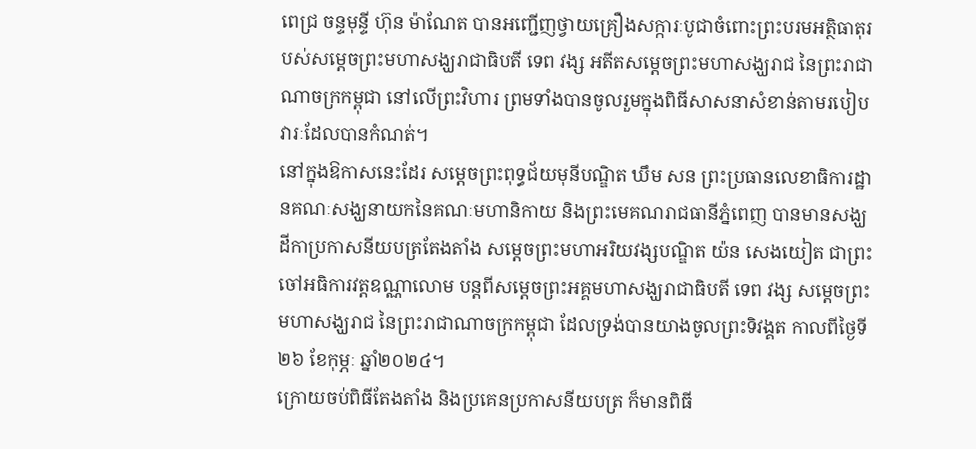ពេជ្រ ចន្ទមុន្ទី ហ៊ុន ម៉ាណែត បានអញ្ជើញថ្វាយគ្រឿងសក្ការៈបូជាចំពោះព្រះបរមអត្ថិធាតុរបស់សម្ដេចព្រះមហាសង្ឃរាជាធិបតី ទេព វង្ស អតីតសម្ដេចព្រះមហាសង្ឃរាជ នៃព្រះរាជាណាចក្រកម្ពុជា នៅលើព្រះវិហារ ព្រមទាំងបានចូលរួមក្នុងពិធីសាសនាសំខាន់តាមរបៀបវារៈដែលបានកំណត់។
នៅក្នុងឱកាសនេះដែរ សម្ដេចព្រះពុទ្ធជ័យមុនីបណ្ឌិត ឃឹម សន ព្រះប្រធានលេខាធិការដ្ឋានគណៈសង្ឃនាយកនៃគណៈមហានិកាយ និងព្រះមេគណរាជធានីភ្នំពេញ បានមានសង្ឃដីកាប្រកាសនីយបត្រតែងតាំង សម្ដេចព្រះមហាអរិយវង្សបណ្ឌិត យ៉ន សេងយៀត ជាព្រះចៅអធិការវត្តឧណ្ណាលោម បន្តពីសម្ដេចព្រះអគ្គមហាសង្ឃរាជាធិបតី ទេព វង្ស សម្ដេចព្រះមហាសង្ឃរាជ នៃព្រះរាជាណាចក្រកម្ពុជា ដែលទ្រង់បានយាងចូលព្រះទិវង្គត កាលពីថ្ងៃទី ២៦ ខែកុម្ភៈ ឆ្នាំ២០២៤។
ក្រោយចប់ពិធីតែងតាំង និងប្រគេនប្រកាសនីយបត្រ ក៏មានពិធី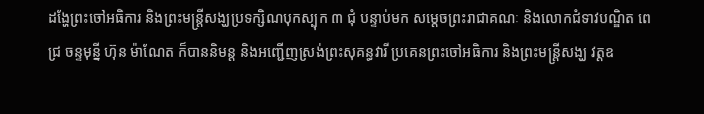ដង្ហែព្រះចៅអធិការ និងព្រះមន្រ្តីសង្ឃប្រទក្សិណបុកស្បុក ៣ ជុំ បន្ទាប់មក សម្ដេចព្រះរាជាគណៈ និងលោកជំទាវបណ្ឌិត ពេជ្រ ចន្ទមុន្នី ហ៊ុន ម៉ាណែត ក៏បាននិមន្ត និងអញ្ជើញស្រង់ព្រះសុគន្ធវារី ប្រគេនព្រះចៅអធិការ និងព្រះមន្រ្តីសង្ឃ វត្តឧ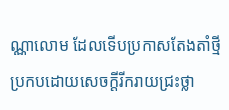ណ្ណាលោម ដែលទើបប្រកាសតែងតាំថ្មី ប្រកបដោយសេចក្ដីរីករាយជ្រះថ្លា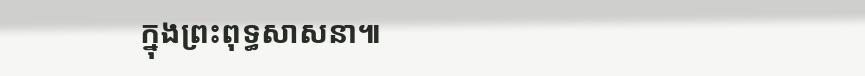ក្នុងព្រះពុទ្ធសាសនា៕